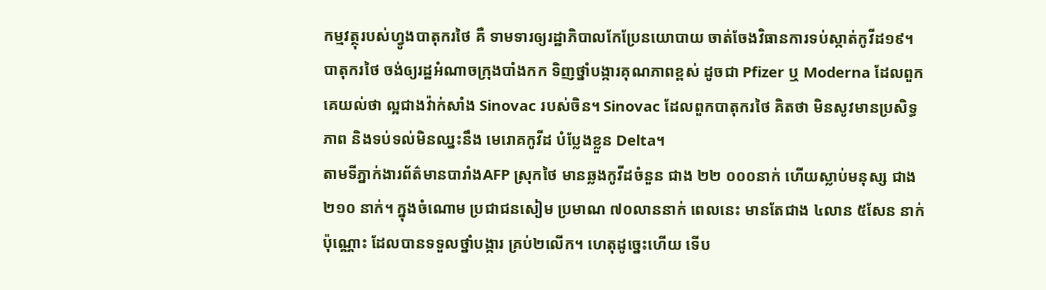កម្មវត្ថុរបស់ហ្វូងបាតុករថៃ គឺ ទាមទារឲ្យរដ្ឋាភិបាលកែប្រែនយោបាយ ចាត់ចែងវិធានការទប់ស្កាត់កូវីដ១៩។ បាតុករថៃ ចង់ឲ្យរដ្ឋអំណាចក្រុងបាំងកក ទិញថ្នាំបង្ការគុណភាពខ្ពស់ ដូចជា Pfizer ឬ Moderna ដែលពួកគេយល់ថា ល្អជាងវ៉ាក់សាំង Sinovac របស់ចិន។ Sinovac ដែលពួកបាតុករថៃ គិតថា មិនសូវមានប្រសិទ្ធភាព និងទប់ទល់មិនឈ្នះនឹង មេរោគកូវីដ បំប្លែងខ្លួន Delta។
តាមទីភ្នាក់ងារព័ត៌មានបារាំងAFP ស្រុកថៃ មានឆ្លងកូវីដចំនួន ជាង ២២ ០០០នាក់ ហើយស្លាប់មនុស្ស ជាង ២១០ នាក់។ ក្នុងចំណោម ប្រជាជនសៀម ប្រមាណ ៧០លាននាក់ ពេលនេះ មានតែជាង ៤លាន ៥សែន នាក់ ប៉ុណ្ណោះ ដែលបានទទួលថ្នាំបង្ការ គ្រប់២លើក។ ហេតុដូច្នេះហើយ ទើប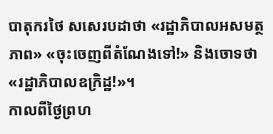បាតុករថៃ សសេរបដាថា «រដ្ឋាភិបាលអសមត្ថភាព» «ចុះចេញពីតំណែងទៅ!» និងចោទថា«រដ្ឋាភិបាលឧក្រិដ្ឋ!»។
កាលពីថ្ងៃព្រហ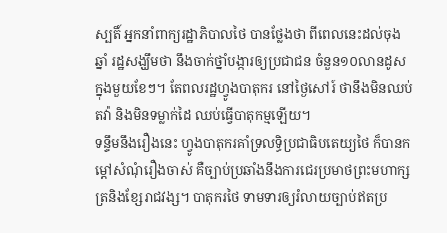ស្បតិ៍ អ្នកនាំពាក្យរដ្ឋាភិបាលថៃ បានថ្លែងថា ពីពេលនេះដល់ចុងឆ្នាំ រដ្ឋសង្ឃឹមថា នឹងចាក់ថ្នាំបង្ការឲ្យប្រជាជន ចំនួន១០លានដូស ក្នុងមួយខែៗ។ តែពលរដ្ឋហ្វូងបាតុករ នៅថ្ងៃសៅរ៍ ថានឹងមិនឈប់តវ៉ា និងមិនទម្លាក់ដៃ ឈប់ធ្វើបាតុកម្មឡើយ។
ទន្ទឹមនឹងរឿងនេះ ហ្វូងបាតុករគាំទ្រលទ្ធិប្រជាធិបតេយ្យថៃ ក៏បានកម្តៅសំណុំរឿងចាស់ គឺច្បាប់ប្រឆាំងនឹងការជេរប្រមាថព្រះមហាក្សត្រនិងខ្សែរាជវង្ស។ បាតុករថៃ ទាមទារឲ្យរំលាយច្បាប់ឥតប្រ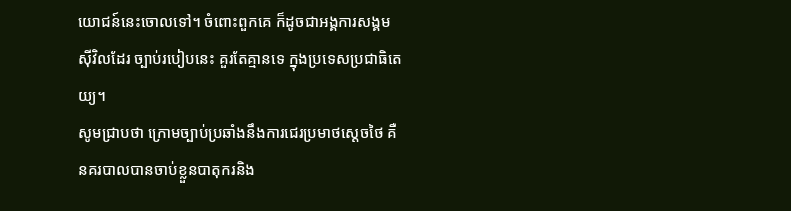យោជន៍នេះចោលទៅ។ ចំពោះពួកគេ ក៏ដូចជាអង្គការសង្គមស៊ីវិលដែរ ច្បាប់របៀបនេះ គួរតែគ្មានទេ ក្នុងប្រទេសប្រជាធិតេយ្យ។
សូមជ្រាបថា ក្រោមច្បាប់ប្រឆាំងនឹងការជេរប្រមាថស្តេចថៃ គឺនគរបាលបានចាប់ខ្លួនបាតុករនិង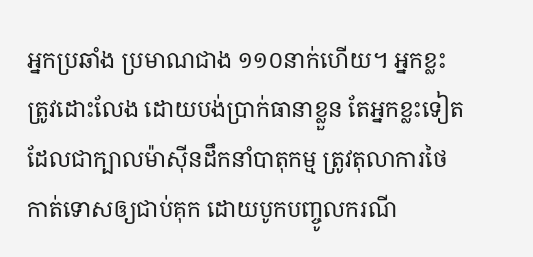អ្នកប្រឆាំង ប្រមាណជាង ១១០នាក់ហើយ។ អ្នកខ្លះ ត្រូវដោះលែង ដោយបង់ប្រាក់ធានាខ្លួន តែអ្នកខ្លះទៀត ដែលជាក្បាលម៉ាស៊ីនដឹកនាំបាតុកម្ម ត្រូវតុលាការថៃ កាត់ទោសឲ្យជាប់គុក ដោយបូកបញ្ចូលករណី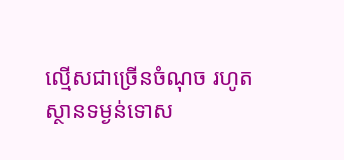ល្មើសជាច្រើនចំណុច រហូតស្ថានទម្ងន់ទោស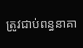ត្រូវជាប់ពន្ធនាគា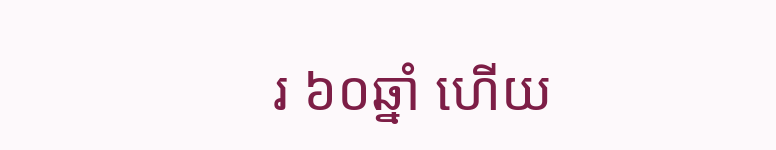រ ៦០ឆ្នាំ ហើយ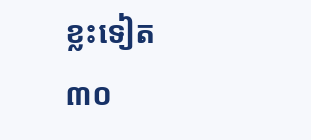ខ្លះទៀត ៣០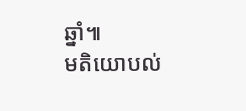ឆ្នាំ៕
មតិយោបល់